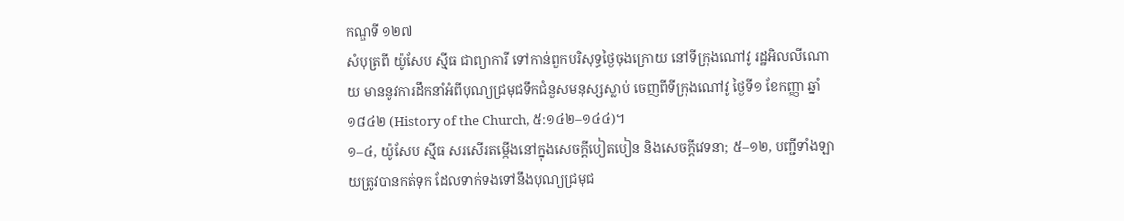កណ្ឌទី ១២៧
សំបុត្រពី យ៉ូសែប ស៊្មីធ ជាព្យាការី ទៅកាន់ពួកបរិសុទ្ធថ្ងៃចុងក្រោយ នៅទីក្រុងណៅវូ រដ្ឋអិលលីណោយ មាននូវការដឹកនាំអំពីបុណ្យជ្រមុជទឹកជំនួសមនុស្សស្លាប់ ចេញពីទីក្រុងណៅវូ ថ្ងៃទី១ ខែកញ្ញា ឆ្នាំ១៨៤២ (History of the Church, ៥:១៤២–១៤៤)។
១–៤, យ៉ូសែប ស៊្មីធ សរសើរតម្កើងនៅក្នុងសេចក្ដីបៀតបៀន និងសេចក្ដីវេទនា; ៥–១២, បញ្ជីទាំងឡាយត្រូវបានកត់ទុក ដែលទាក់ទងទៅនឹងបុណ្យជ្រមុជ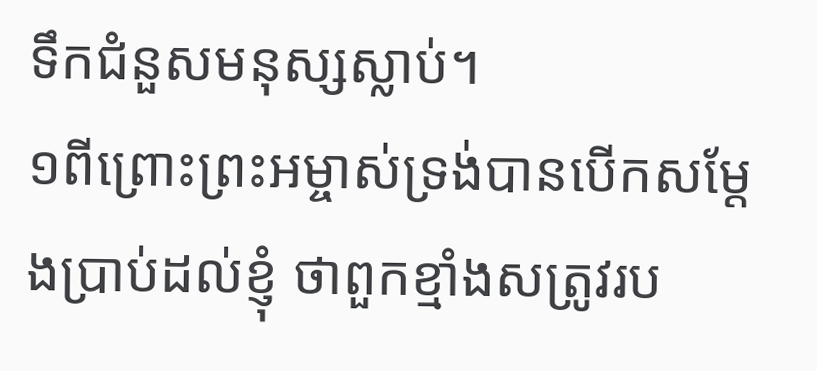ទឹកជំនួសមនុស្សស្លាប់។
១ពីព្រោះព្រះអម្ចាស់ទ្រង់បានបើកសម្ដែងប្រាប់ដល់ខ្ញុំ ថាពួកខ្មាំងសត្រូវរប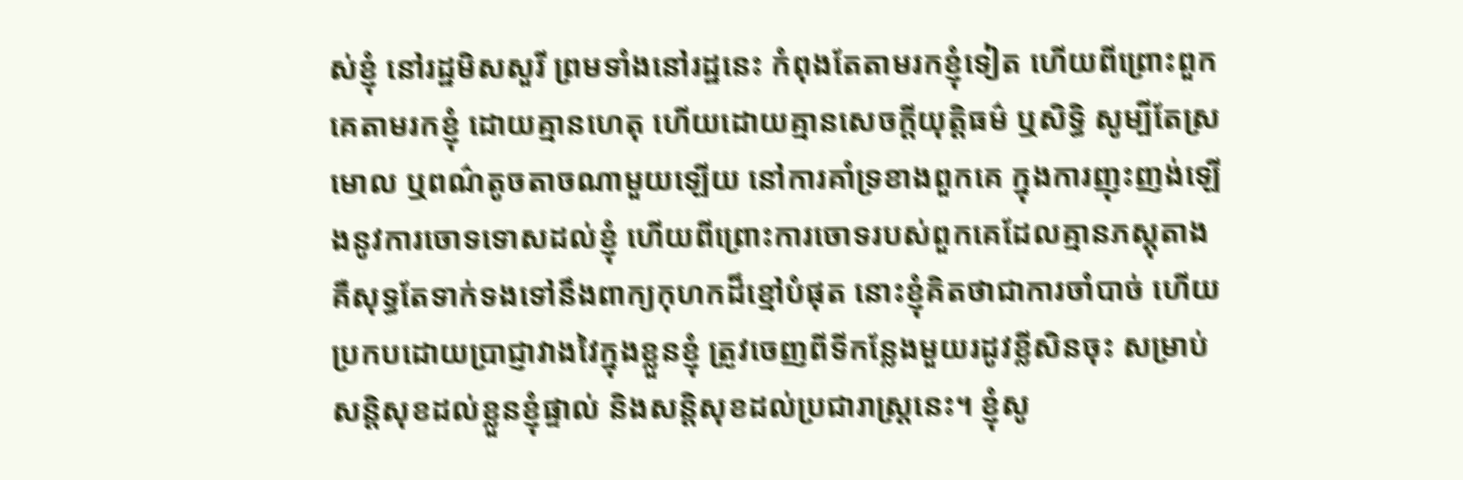ស់ខ្ញុំ នៅរដ្ឋមិសសួរី ព្រមទាំងនៅរដ្ឋនេះ កំពុងតែតាមរកខ្ញុំទៀត ហើយពីព្រោះពួកគេតាមរកខ្ញុំ ដោយគ្មានហេតុ ហើយដោយគ្មានសេចក្ដីយុត្តិធម៌ ឬសិទ្ធិ សូម្បីតែស្រមោល ឬពណ៌តូចតាចណាមួយឡើយ នៅការគាំទ្រខាងពួកគេ ក្នុងការញុះញង់ឡើងនូវការចោទទោសដល់ខ្ញុំ ហើយពីព្រោះការចោទរបស់ពួកគេដែលគ្មានភស្តុតាង គឺសុទ្ធតែទាក់ទងទៅនឹងពាក្យកុហកដ៏ខ្មៅបំផុត នោះខ្ញុំគិតថាជាការចាំបាច់ ហើយប្រកបដោយប្រាជ្ញាវាងវៃក្នុងខ្លួនខ្ញុំ ត្រូវចេញពីទីកន្លែងមួយរដូវខ្លីសិនចុះ សម្រាប់សន្តិសុខដល់ខ្លួនខ្ញុំផ្ទាល់ និងសន្តិសុខដល់ប្រជារាស្ត្រនេះ។ ខ្ញុំសូ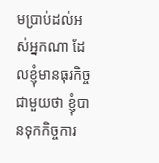មប្រាប់ដល់អស់អ្នកណា ដែលខ្ញុំមានធុរកិច្ចជាមួយថា ខ្ញុំបានទុកកិច្ចការ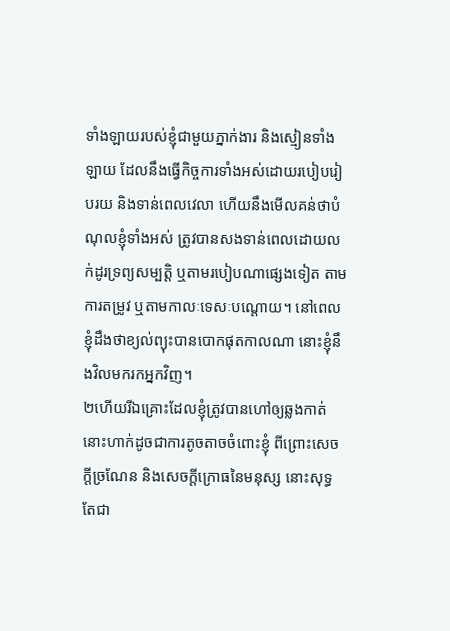ទាំងឡាយរបស់ខ្ញុំជាមួយភ្នាក់ងារ និងស្មៀនទាំងឡាយ ដែលនឹងធ្វើកិច្ចការទាំងអស់ដោយរបៀបរៀបរយ និងទាន់ពេលវេលា ហើយនឹងមើលគន់ថាបំណុលខ្ញុំទាំងអស់ ត្រូវបានសងទាន់ពេលដោយលក់ដូរទ្រព្យសម្បត្តិ ឬតាមរបៀបណាផ្សេងទៀត តាមការតម្រូវ ឬតាមកាលៈទេសៈបណ្ដោយ។ នៅពេលខ្ញុំដឹងថាខ្យល់ព្យុះបានបោកផុតកាលណា នោះខ្ញុំនឹងវិលមករកអ្នកវិញ។
២ហើយរីឯគ្រោះដែលខ្ញុំត្រូវបានហៅឲ្យឆ្លងកាត់ នោះហាក់ដូចជាការតូចតាចចំពោះខ្ញុំ ពីព្រោះសេចក្ដីច្រណែន និងសេចក្ដីក្រោធនៃមនុស្ស នោះសុទ្ធតែជា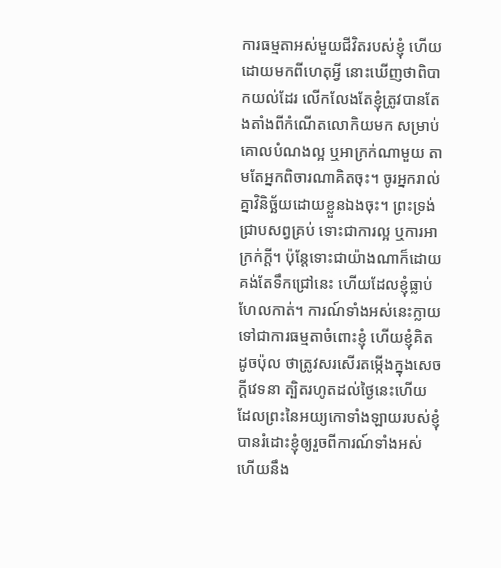ការធម្មតាអស់មួយជីវិតរបស់ខ្ញុំ ហើយដោយមកពីហេតុអ្វី នោះឃើញថាពិបាកយល់ដែរ លើកលែងតែខ្ញុំត្រូវបានតែងតាំងពីកំណើតលោកិយមក សម្រាប់គោលបំណងល្អ ឬអាក្រក់ណាមួយ តាមតែអ្នកពិចារណាគិតចុះ។ ចូរអ្នករាល់គ្នាវិនិច្ឆ័យដោយខ្លួនឯងចុះ។ ព្រះទ្រង់ជ្រាបសព្វគ្រប់ ទោះជាការល្អ ឬការអាក្រក់ក្ដី។ ប៉ុន្តែទោះជាយ៉ាងណាក៏ដោយ គង់តែទឹកជ្រៅនេះ ហើយដែលខ្ញុំធ្លាប់ហែលកាត់។ ការណ៍ទាំងអស់នេះក្លាយទៅជាការធម្មតាចំពោះខ្ញុំ ហើយខ្ញុំគិតដូចប៉ុល ថាត្រូវសរសើរតម្កើងក្នុងសេចក្ដីវេទនា ត្បិតរហូតដល់ថ្ងៃនេះហើយ ដែលព្រះនៃអយ្យកោទាំងឡាយរបស់ខ្ញុំបានរំដោះខ្ញុំឲ្យរួចពីការណ៍ទាំងអស់ ហើយនឹង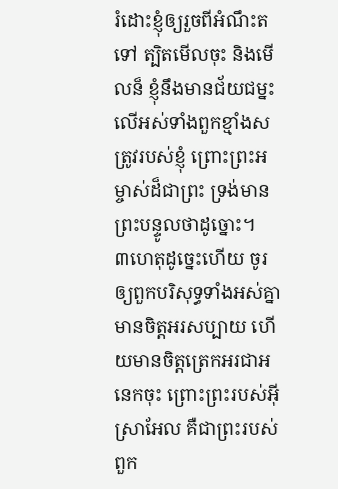រំដោះខ្ញុំឲ្យរួចពីអំណឹះតទៅ ត្បិតមើលចុះ និងមើលន៏ ខ្ញុំនឹងមានជ័យជម្នះលើអស់ទាំងពួកខ្មាំងសត្រូវរបស់ខ្ញុំ ព្រោះព្រះអម្ចាស់ដ៏ជាព្រះ ទ្រង់មានព្រះបន្ទូលថាដូច្នោះ។
៣ហេតុដូច្នេះហើយ ចូរឲ្យពួកបរិសុទ្ធទាំងអស់គ្នាមានចិត្តអរសប្បាយ ហើយមានចិត្តត្រេកអរជាអនេកចុះ ព្រោះព្រះរបស់អ៊ីស្រាអែល គឺជាព្រះរបស់ពួក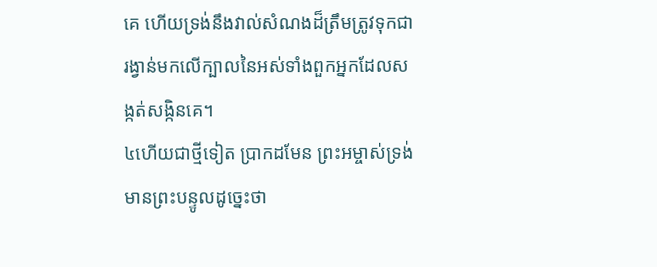គេ ហើយទ្រង់នឹងវាល់សំណងដ៏ត្រឹមត្រូវទុកជារង្វាន់មកលើក្បាលនៃអស់ទាំងពួកអ្នកដែលសង្កត់សង្កិនគេ។
៤ហើយជាថ្មីទៀត ប្រាកដមែន ព្រះអម្ចាស់ទ្រង់មានព្រះបន្ទូលដូច្នេះថា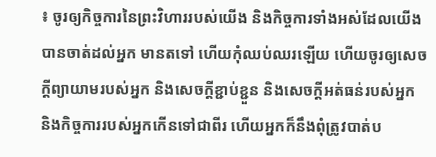៖ ចូរឲ្យកិច្ចការនៃព្រះវិហាររបស់យើង និងកិច្ចការទាំងអស់ដែលយើងបានចាត់ដល់អ្នក មានតទៅ ហើយកុំឈប់ឈរឡើយ ហើយចូរឲ្យសេចក្ដីព្យាយាមរបស់អ្នក និងសេចក្ដីខ្ជាប់ខ្ជួន និងសេចក្ដីអត់ធន់របស់អ្នក និងកិច្ចការរបស់អ្នកកើនទៅជាពីរ ហើយអ្នកក៏នឹងពុំត្រូវបាត់ប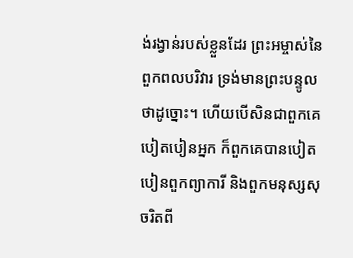ង់រង្វាន់របស់ខ្លួនដែរ ព្រះអម្ចាស់នៃពួកពលបរិវារ ទ្រង់មានព្រះបន្ទូលថាដូច្នោះ។ ហើយបើសិនជាពួកគេបៀតបៀនអ្នក ក៏ពួកគេបានបៀតបៀនពួកព្យាការី និងពួកមនុស្សសុចរិតពី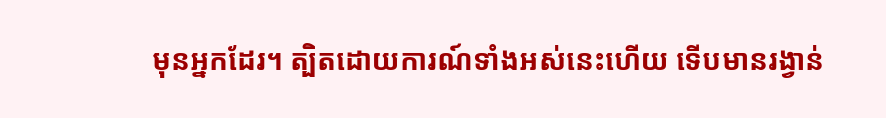មុនអ្នកដែរ។ ត្បិតដោយការណ៍ទាំងអស់នេះហើយ ទើបមានរង្វាន់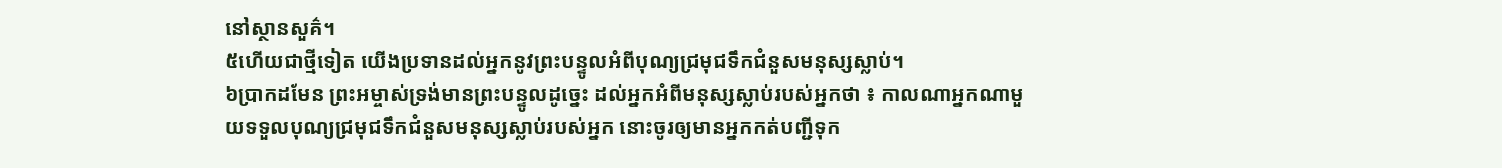នៅស្ថានសួគ៌។
៥ហើយជាថ្មីទៀត យើងប្រទានដល់អ្នកនូវព្រះបន្ទូលអំពីបុណ្យជ្រមុជទឹកជំនួសមនុស្សស្លាប់។
៦ប្រាកដមែន ព្រះអម្ចាស់ទ្រង់មានព្រះបន្ទូលដូច្នេះ ដល់អ្នកអំពីមនុស្សស្លាប់របស់អ្នកថា ៖ កាលណាអ្នកណាមួយទទួលបុណ្យជ្រមុជទឹកជំនួសមនុស្សស្លាប់របស់អ្នក នោះចូរឲ្យមានអ្នកកត់បញ្ជីទុក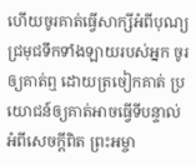ហើយចូរគាត់ធ្វើសាក្សីអំពីបុណ្យជ្រមុជទឹកទាំងឡាយរបស់អ្នក ចូរឲ្យគាត់ឮ ដោយត្រចៀកគាត់ ប្រយោជន៍ឲ្យគាត់អាចធ្វើទីបន្ទាល់អំពីសេចក្ដីពិត ព្រះអម្ចា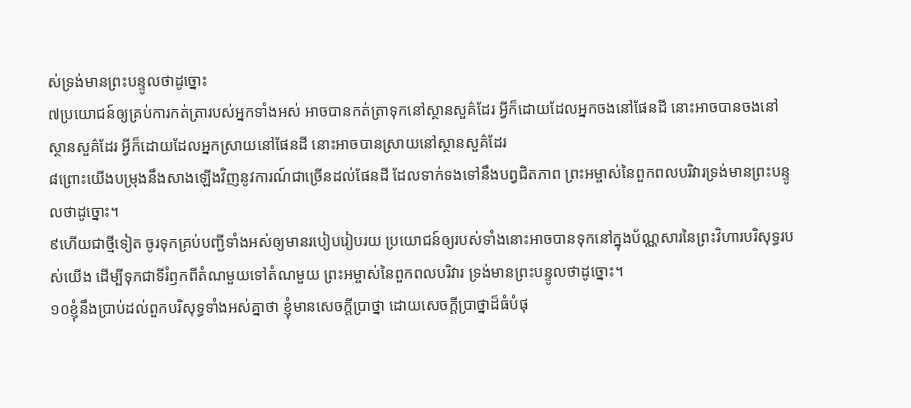ស់ទ្រង់មានព្រះបន្ទូលថាដូច្នោះ
៧ប្រយោជន៍ឲ្យគ្រប់ការកត់ត្រារបស់អ្នកទាំងអស់ អាចបានកត់ត្រាទុកនៅស្ថានសួគ៌ដែរ អ្វីក៏ដោយដែលអ្នកចងនៅផែនដី នោះអាចបានចងនៅស្ថានសួគ៌ដែរ អ្វីក៏ដោយដែលអ្នកស្រាយនៅផែនដី នោះអាចបានស្រាយនៅស្ថានសួគ៌ដែរ
៨ព្រោះយើងបម្រុងនឹងសាងឡើងវិញនូវការណ៍ជាច្រើនដល់ផែនដី ដែលទាក់ទងទៅនឹងបព្វជិតភាព ព្រះអម្ចាស់នៃពួកពលបរិវារទ្រង់មានព្រះបន្ទូលថាដូច្នោះ។
៩ហើយជាថ្មីទៀត ចូរទុកគ្រប់បញ្ជីទាំងអស់ឲ្យមានរបៀបរៀបរយ ប្រយោជន៍ឲ្យរបស់ទាំងនោះអាចបានទុកនៅក្នុងប័ណ្ណសារនៃព្រះវិហារបរិសុទ្ធរបស់យើង ដើម្បីទុកជាទីរំឭកពីតំណមួយទៅតំណមួយ ព្រះអម្ចាស់នៃពួកពលបរិវារ ទ្រង់មានព្រះបន្ទូលថាដូច្នោះ។
១០ខ្ញុំនឹងប្រាប់ដល់ពួកបរិសុទ្ធទាំងអស់គ្នាថា ខ្ញុំមានសេចក្ដីប្រាថ្នា ដោយសេចក្ដីប្រាថ្នាដ៏ធំបំផុ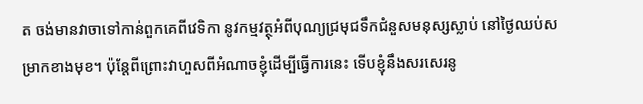ត ចង់មានវាចាទៅកាន់ពួកគេពីវេទិកា នូវកម្មវត្ថុអំពីបុណ្យជ្រមុជទឹកជំនួសមនុស្សស្លាប់ នៅថ្ងៃឈប់សម្រាកខាងមុខ។ ប៉ុន្តែពីព្រោះវាហួសពីអំណាចខ្ញុំដើម្បីធ្វើការនេះ ទើបខ្ញុំនឹងសរសេរនូ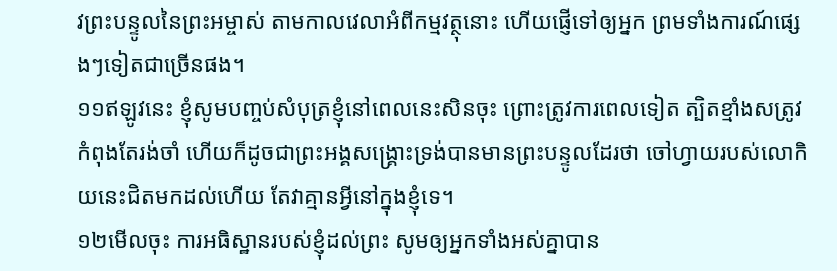វព្រះបន្ទូលនៃព្រះអម្ចាស់ តាមកាលវេលាអំពីកម្មវត្ថុនោះ ហើយផ្ញើទៅឲ្យអ្នក ព្រមទាំងការណ៍ផ្សេងៗទៀតជាច្រើនផង។
១១ឥឡូវនេះ ខ្ញុំសូមបញ្ចប់សំបុត្រខ្ញុំនៅពេលនេះសិនចុះ ព្រោះត្រូវការពេលទៀត ត្បិតខ្មាំងសត្រូវកំពុងតែរង់ចាំ ហើយក៏ដូចជាព្រះអង្គសង្គ្រោះទ្រង់បានមានព្រះបន្ទូលដែរថា ចៅហ្វាយរបស់លោកិយនេះជិតមកដល់ហើយ តែវាគ្មានអ្វីនៅក្នុងខ្ញុំទេ។
១២មើលចុះ ការអធិស្ឋានរបស់ខ្ញុំដល់ព្រះ សូមឲ្យអ្នកទាំងអស់គ្នាបាន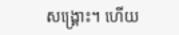សង្គ្រោះ។ ហើយ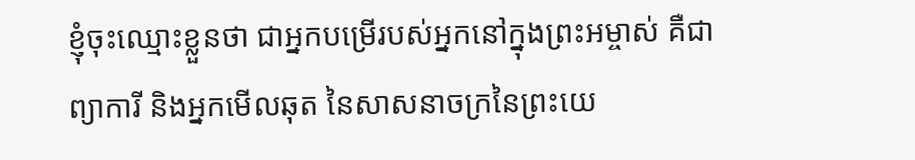ខ្ញុំចុះឈ្មោះខ្លួនថា ជាអ្នកបម្រើរបស់អ្នកនៅក្នុងព្រះអម្ចាស់ គឺជាព្យាការី និងអ្នកមើលឆុត នៃសាសនាចក្រនៃព្រះយេ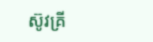ស៊ូវគ្រី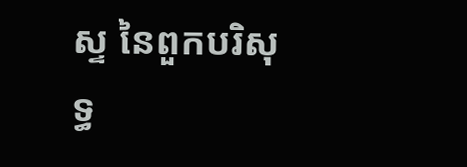ស្ទ នៃពួកបរិសុទ្ធ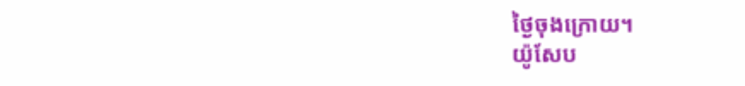ថ្ងៃចុងក្រោយ។
យ៉ូសែប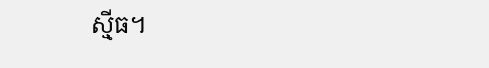ស៊្មីធ។